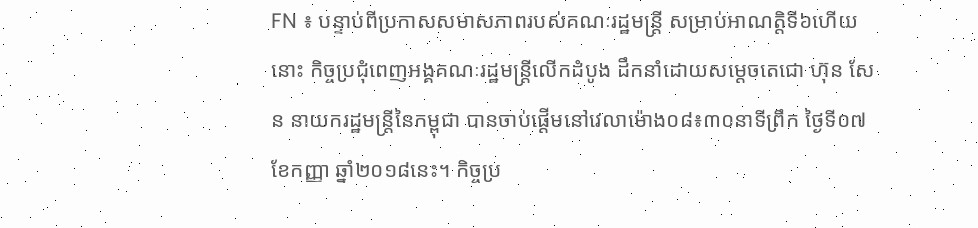FN ៖ បន្ទាប់ពីប្រកាសសមាសភាពរបស់គណៈរដ្ឋមន្ដ្រី សម្រាប់អាណត្តិទី៦ហើយនោះ កិច្ចប្រជុំពេញអង្គគណៈរដ្ឋមន្ដ្រីលើកដំបូង ដឹកនាំដោយសម្តេចតេជោ ហ៊ុន សែន នាយករដ្ឋមន្រ្តីនៃកម្ពុជា បានចាប់ផ្ដើមនៅវេលាម៉ោង០៨៖៣០នាទីព្រឹក ថ្ងៃទី០៧ ខែកញ្ញា ឆ្នាំ២០១៨នេះ។ កិច្ចប្រ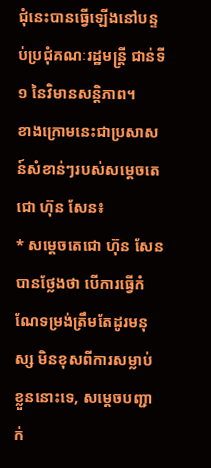ជុំនេះបានធ្វើឡើងនៅបន្ទប់ប្រជុំគណៈរដ្ឋមន្ដ្រី ជាន់ទី១ នៃវិមានសន្ដិភាព។
ខាងក្រោមនេះជាប្រសាសន៍សំខាន់ៗរបស់សម្តេចតេជោ ហ៊ុន សែន៖
* សម្តេចតេជោ ហ៊ុន សែន បានថ្លែងថា បើការធ្វើកំណែទម្រង់ត្រឹមតែដូរមនុស្ស មិនខុសពីការសម្លាប់ខ្លួននោះទេ, សម្តេចបញ្ជាក់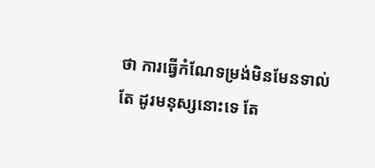ថា ការធ្វើកំណែទម្រង់មិនមែនទាល់តែ ដូរមនុស្សនោះទេ តែ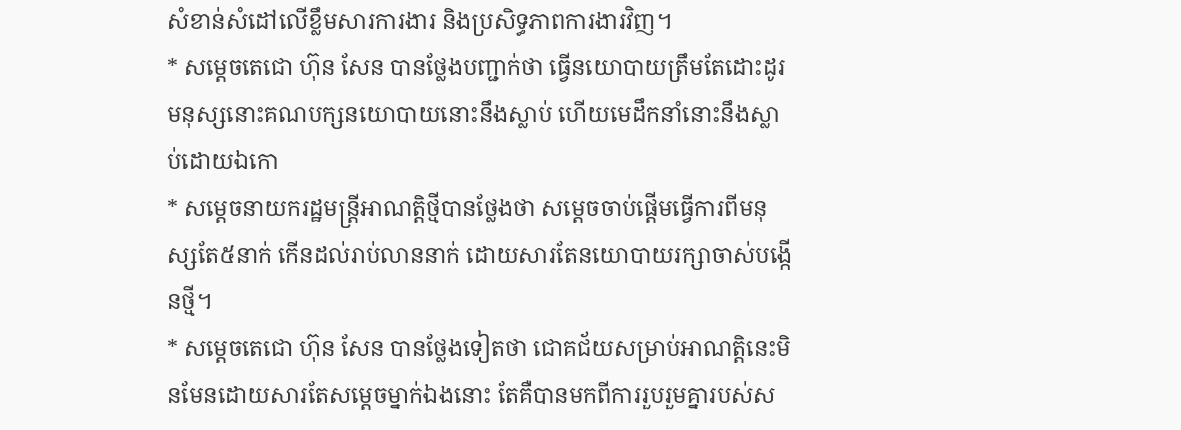សំខាន់សំដៅលើខ្លឹមសារការងារ និងប្រសិទ្ធភាពការងារវិញ។
* សម្តេចតេជោ ហ៊ុន សែន បានថ្លែងបញ្ជាក់ថា ធ្វើនយោបាយត្រឹមតែដោះដូរមនុស្សនោះគណបក្សនយោបាយនោះនឹងស្លាប់ ហើយមេដឹកនាំនោះនឹងស្លាប់ដោយឯកោ
* សម្តេចនាយករដ្ឋមន្ត្រីអាណត្តិថ្មីបានថ្លែងថា សម្តេចចាប់ផ្តើមធ្វើការពីមនុស្សតែ៥នាក់ កើនដល់រាប់លាននាក់ ដោយសារតែនយោបាយរក្សាចាស់បង្កើនថ្មី។
* សម្តេចតេជោ ហ៊ុន សែន បានថ្លែងទៀតថា ជោគជ័យសម្រាប់អាណត្តិនេះមិនមែនដោយសារតែសម្តេចម្នាក់ឯងនោះ តែគឺបានមកពីការរួបរួមគ្នារបស់ស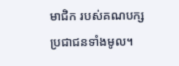មាជិក របស់គណបក្សប្រជាជនទាំងមូល។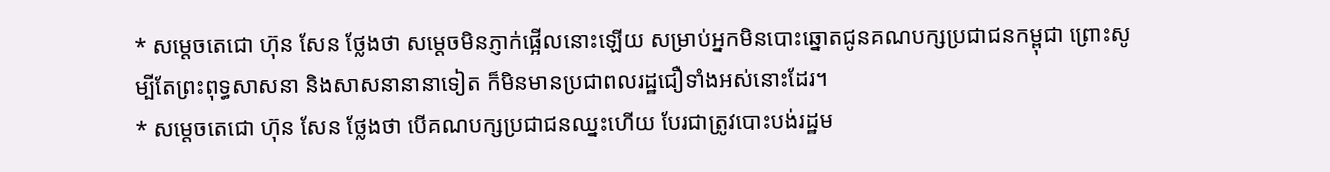* សម្តេចតេជោ ហ៊ុន សែន ថ្លែងថា សម្តេចមិនភ្ញាក់ផ្អើលនោះឡើយ សម្រាប់អ្នកមិនបោះឆ្នោតជូនគណបក្សប្រជាជនកម្ពុជា ព្រោះសូម្បីតែព្រះពុទ្ធសាសនា និងសាសនានានាទៀត ក៏មិនមានប្រជាពលរដ្ឋជឿទាំងអស់នោះដែរ។
* សម្តេចតេជោ ហ៊ុន សែន ថ្លែងថា បើគណបក្សប្រជាជនឈ្នះហើយ បែរជាត្រូវបោះបង់រដ្ឋម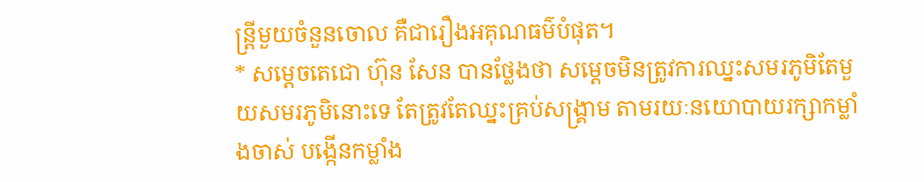ន្ត្រីមួយចំនួនចោល គឺជារឿងអគុណធម៌បំផុត។
* សម្តេចតេជោ ហ៊ុន សែន បានថ្លែងថា សម្តេចមិនត្រូវការឈ្នះសមរភូមិតែមួយសមរភូមិនោះទេ តែត្រូវតែឈ្នះគ្រប់សង្គ្រាម តាមរយៈនយោបាយរក្សាកម្លាំងចាស់ បង្កើនកម្លាំង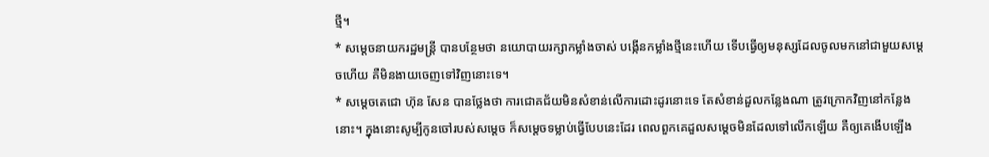ថ្មី។
* សម្តេចនាយករដ្ឋមន្ត្រី បានបន្ថែមថា នយោបាយរក្សាកម្លាំងចាស់ បង្កើនកម្លាំងថ្មីនេះហើយ ទើបធ្វើឲ្យមនុស្សដែលចូលមកនៅជាមួយសម្តេចហើយ គឺមិនងាយចេញទៅវិញនោះទេ។
* សម្តេចតេជោ ហ៊ុន សែន បានថ្លែងថា ការជោគជ័យមិនសំខាន់លើការដោះដូរនោះទេ តែសំខាន់ដួលកន្លែងណា ត្រូវក្រោកវិញនៅកន្លែងនោះ។ ក្នុងនោះសូម្បីកូនចៅរបស់សម្តេច ក៏សម្តេចទម្លាប់ធ្វើបែបនេះដែរ ពេលពួកគេដួលសម្តេចមិនដែលទៅលើកឡើយ គឺឲ្យគេងើបឡើង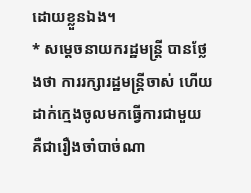ដោយខ្លួនឯង។
* សម្តេចនាយករដ្ឋមន្ត្រី បានថ្លែងថា ការរក្សារដ្ឋមន្ត្រីចាស់ ហើយដាក់ក្មេងចូលមកធ្វើការជាមួយ គឺជារឿងចាំបាច់ណា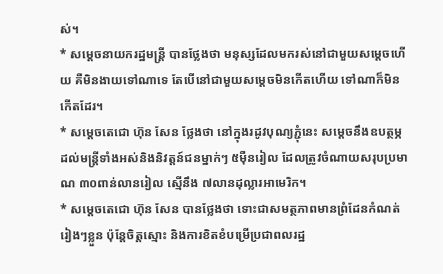ស់។
* សម្តេចនាយករដ្ឋមន្ត្រី បានថ្លែងថា មនុស្សដែលមករស់នៅជាមួយសម្តេចហើយ គឺមិនងាយទៅណាទេ តែបើនៅជាមួយសម្តេចមិនកើតហើយ ទៅណាក៏មិនកើតដែរ។
* សម្តេចតេជោ ហ៊ុន សែន ថ្លែងថា នៅក្នុងរដូវបុណ្យភ្ជុំនេះ សម្តេចនឹងឧបត្ថម្ភដល់មន្ត្រីទាំងអស់និងនិវត្តន៍ជនម្នាក់ៗ ៥ម៉ឺនរៀល ដែលត្រូវចំណាយសរុបប្រមាណ ៣០ពាន់លានរៀល ស្មើនឹង ៧លានដុល្លារអាមេរិក។
* សម្តេចតេជោ ហ៊ុន សែន បានថ្លែងថា ទោះជាសមត្ថភាពមានព្រំដែនកំណត់រៀងៗខ្លួន ប៉ុន្តែចិត្តស្មោះ និងការខិតខំបម្រើប្រជាពលរដ្ឋ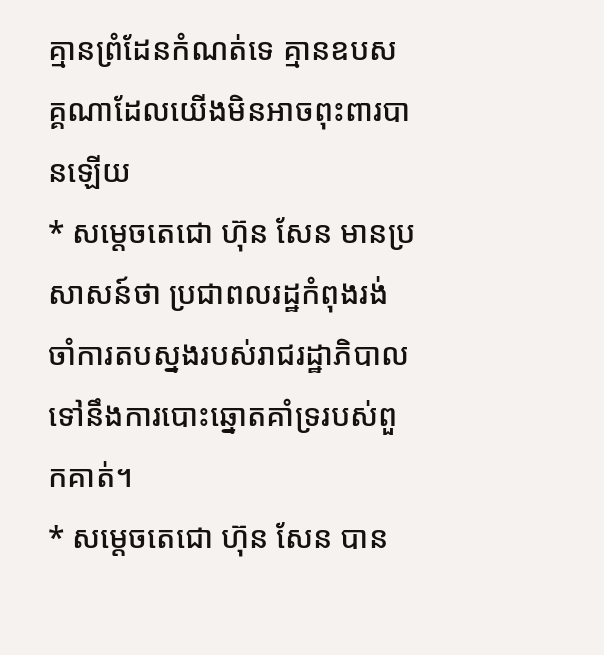គ្មានព្រំដែនកំណត់ទេ គ្មានឧបសគ្គណាដែលយើងមិនអាចពុះពារបានឡើយ
* សម្តេចតេជោ ហ៊ុន សែន មានប្រសាសន៍ថា ប្រជាពលរដ្ឋកំពុងរង់ចាំការតបស្នងរបស់រាជរដ្ឋាភិបាល ទៅនឹងការបោះឆ្នោតគាំទ្ររបស់ពួកគាត់។
* សម្តេចតេជោ ហ៊ុន សែន បាន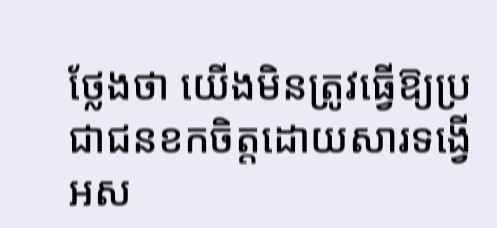ថ្លែងថា យើងមិនត្រូវធ្វើឱ្យប្រជាជនខកចិត្តដោយសារទង្វើអស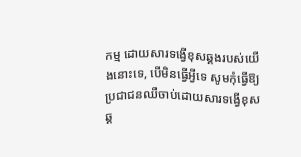កម្ម ដោយសារទង្វើខុសឆ្គងរបស់យើងនោះទេ, បើមិនធ្វើអ្វីទេ សូមកុំធ្វើឱ្យប្រជាជនឈឺចាប់ដោយសារទង្វើខុសឆ្គ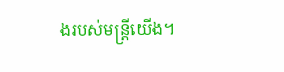ងរបស់មន្រ្តីយើង។